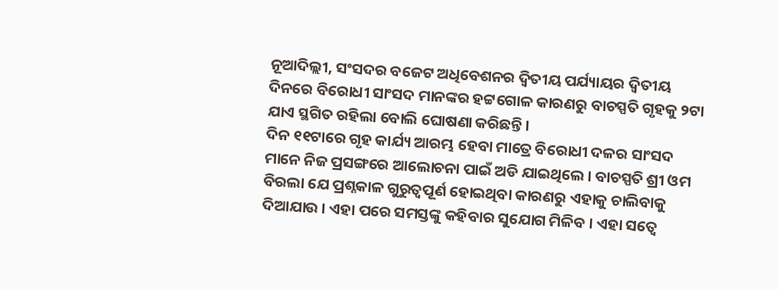ନୂଆଦିଲ୍ଲୀ, ସଂସଦର ବଜେଟ ଅଧିବେଶନର ଦ୍ୱିତୀୟ ପର୍ଯ୍ୟାୟର ଦ୍ୱିତୀୟ ଦିନରେ ବିରୋଧୀ ସାଂସଦ ମାନଙ୍କର ହଟ୍ଟଗୋଳ କାରଣରୁ ବାଚସ୍ପତି ଗୃହକୁ ୨ଟା ଯାଏ ସ୍ଥଗିତ ରହିଲା ବୋଲି ଘୋଷଣା କରିଛନ୍ତି ।
ଦିନ ୧୧ଟାରେ ଗୃହ କାର୍ଯ୍ୟ ଆରମ୍ଭ ହେବା ମାତ୍ରେ ବିରୋଧୀ ଦଳର ସାଂସଦ ମାନେ ନିଜ ପ୍ରସଙ୍ଗରେ ଆଲୋଚନା ପାଇଁ ଅଡି ଯାଇଥିଲେ । ବାଚସ୍ପତି ଶ୍ରୀ ଓମ ବିରଲା ଯେ ପ୍ରଶ୍ନକାଳ ଗୁରୁତ୍ୱପୂର୍ଣ ହୋଇଥିବା କାରଣରୁ ଏହାକୁ ଚାଲିବାକୁ ଦିଆଯାଉ । ଏହା ପରେ ସମସ୍ତଙ୍କୁ କହିବାର ସୁଯୋଗ ମିଳିବ । ଏହା ସତ୍ୱେ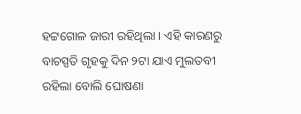ହଟ୍ଟଗୋଳ ଜାରୀ ରହିଥିଲା । ଏହି କାରଣରୁ ବାଚସ୍ପତି ଗୃହକୁ ଦିନ ୨ଟା ଯାଏ ମୁଲତବୀ ରହିଲା ବୋଲି ଘୋଷଣା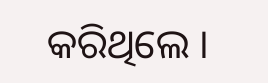କରିଥିଲେ ।